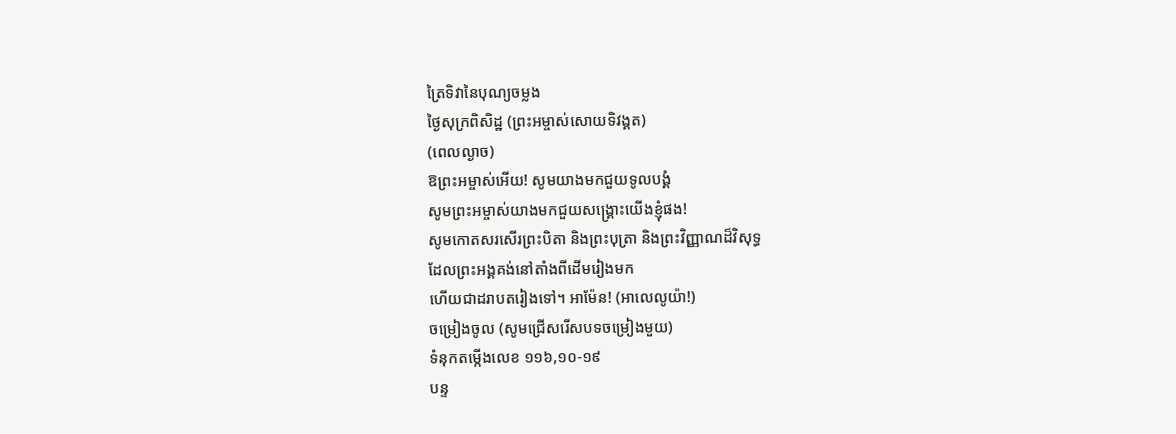ត្រៃទិវានៃបុណ្យចម្លង
ថ្ងៃសុក្រពិសិដ្ឋ (ព្រះអម្ចាស់សោយទិវង្គត)
(ពេលល្ងាច)
ឱព្រះអម្ចាស់អើយ! សូមយាងមកជួយទូលបង្គំ
សូមព្រះអម្ចាស់យាងមកជួយសង្គ្រោះយើងខ្ញុំផង!
សូមកោតសរសើរព្រះបិតា និងព្រះបុត្រា និងព្រះវិញ្ញាណដ៏វិសុទ្ធ
ដែលព្រះអង្គគង់នៅតាំងពីដើមរៀងមក
ហើយជាដរាបតរៀងទៅ។ អាម៉ែន! (អាលេលូយ៉ា!)
ចម្រៀងចូល (សូមជ្រើសរើសបទចម្រៀងមួយ)
ទំនុកតម្កើងលេខ ១១៦,១០-១៩
បន្ទ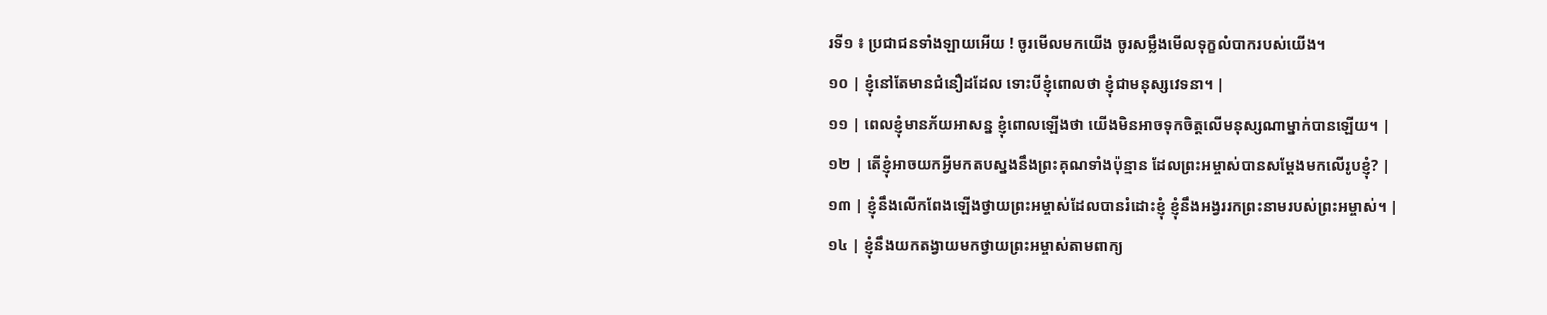រទី១ ៖ ប្រជាជនទាំងឡាយអើយ ! ចូរមើលមកយើង ចូរសម្លឹងមើលទុក្ខលំបាករបស់យើង។
១០ | ខ្ញុំនៅតែមានជំនឿដដែល ទោះបីខ្ញុំពោលថា ខ្ញុំជាមនុស្សវេទនា។ |
១១ | ពេលខ្ញុំមានភ័យអាសន្ន ខ្ញុំពោលឡើងថា យើងមិនអាចទុកចិត្តលើមនុស្សណាម្នាក់បានឡើយ។ |
១២ | តើខ្ញុំអាចយកអ្វីមកតបស្នងនឹងព្រះគុណទាំងប៉ុន្មាន ដែលព្រះអម្ចាស់បានសម្ដែងមកលើរូបខ្ញុំ? |
១៣ | ខ្ញុំនឹងលើកពែងឡើងថ្វាយព្រះអម្ចាស់ដែលបានរំដោះខ្ញុំ ខ្ញុំនឹងអង្វររកព្រះនាមរបស់ព្រះអម្ចាស់។ |
១៤ | ខ្ញុំនឹងយកតង្វាយមកថ្វាយព្រះអម្ចាស់តាមពាក្យ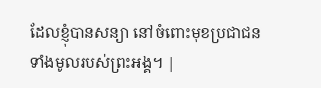ដែលខ្ញុំបានសន្យា នៅចំពោះមុខប្រជាជនទាំងមូលរបស់ព្រះអង្គ។ |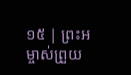១៥ | ព្រះអម្ចាស់ព្រួយ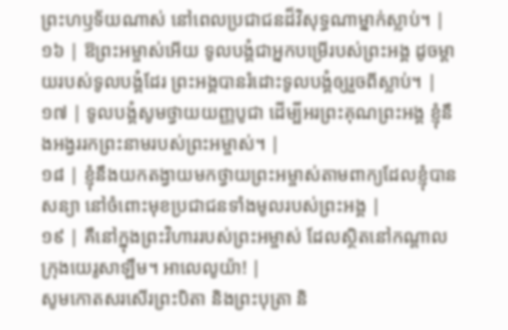ព្រះហឫទ័យណាស់ នៅពេលប្រជាជនដ៏វិសុទ្ធណាម្នាក់ស្លាប់។ |
១៦ | ឱព្រះអម្ចាស់អើយ ទូលបង្គំជាអ្នកបម្រើរបស់ព្រះអង្គ ដូចម្ដាយរបស់ទូលបង្គំដែរ ព្រះអង្គបានរំដោះទូលបង្គំឲ្យរួចពីស្លាប់។ |
១៧ | ទូលបង្គំសូមថ្វាយយញ្ញបូជា ដើម្បីអរព្រះគុណព្រះអង្គ ខ្ញុំនឹងអង្វររកព្រះនាមរបស់ព្រះអម្ចាស់។ |
១៨ | ខ្ញុំនឹងយកតង្វាយមកថ្វាយព្រះអម្ចាស់តាមពាក្យដែលខ្ញុំបានសន្យា នៅចំពោះមុខប្រជាជនទាំងមូលរបស់ព្រះអង្គ |
១៩ | គឺនៅក្នុងព្រះវិហាររបស់ព្រះអម្ចាស់ ដែលស្ថិតនៅកណ្ដាលក្រុងយេរូសាឡឹម។ អាលេលូយ៉ា! |
សូមកោតសរសើរព្រះបិតា និងព្រះបុត្រា និ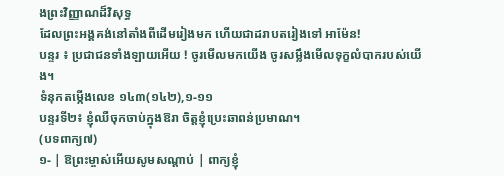ងព្រះវិញ្ញាណដ៏វិសុទ្ធ
ដែលព្រះអង្គគង់នៅតាំងពីដើមរៀងមក ហើយជាដរាបតរៀងទៅ អាម៉ែន!
បន្ទរ ៖ ប្រជាជនទាំងឡាយអើយ ! ចូរមើលមកយើង ចូរសម្លឹងមើលទុក្ខលំបាករបស់យើង។
ទំនុកតម្កើងលេខ ១៤៣(១៤២),១-១១
បន្ទរទី២៖ ខ្ញុំឈឺចុកចាប់ក្នុងឱរា ចិត្តខ្ញុំប្រេះឆាពន់ប្រមាណ។
(បទពាក្យ៧)
១- | ឱព្រះម្ចាស់អើយសូមសណ្តាប់ | ពាក្យខ្ញុំ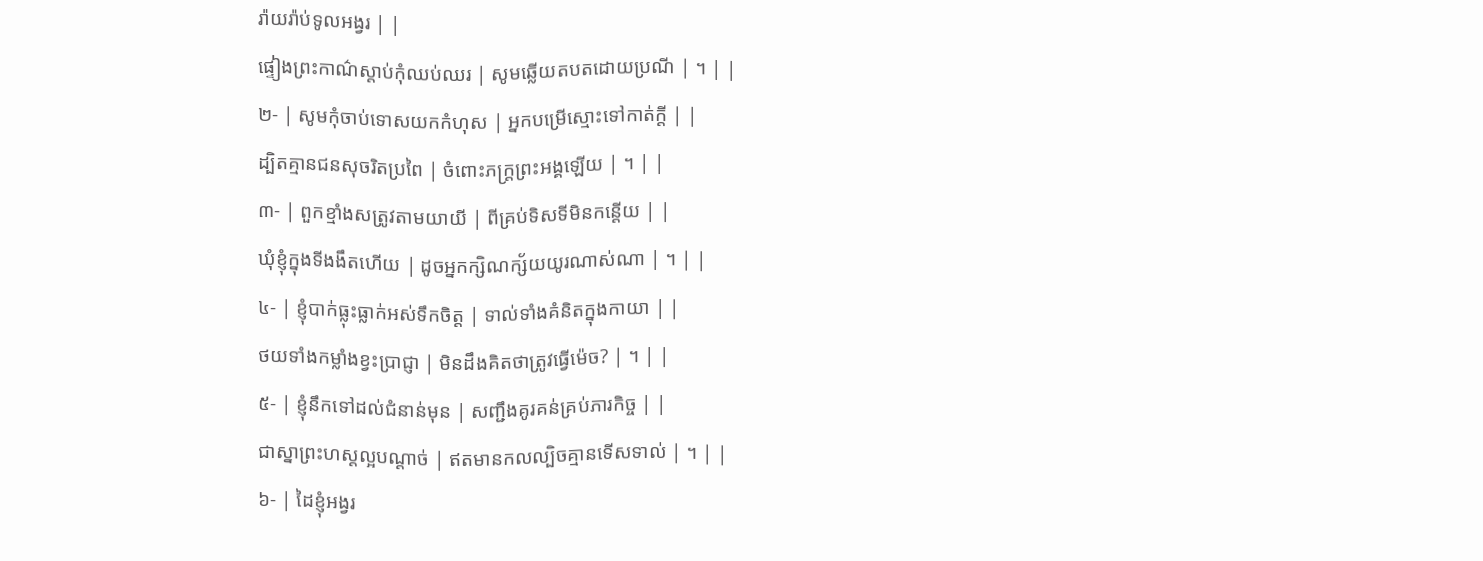រ៉ាយរ៉ាប់ទូលអង្វរ | |
ផ្ទៀងព្រះកាណ៌ស្តាប់កុំឈប់ឈរ | សូមឆ្លើយតបតដោយប្រណី | ។ | |
២- | សូមកុំចាប់ទោសយកកំហុស | អ្នកបម្រើស្មោះទៅកាត់ក្តី | |
ដ្បិតគ្មានជនសុចរិតប្រពៃ | ចំពោះភក្ត្រព្រះអង្គឡើយ | ។ | |
៣- | ពួកខ្មាំងសត្រូវតាមយាយី | ពីគ្រប់ទិសទីមិនកន្តើយ | |
ឃុំខ្ញុំក្នុងទីងងឹតហើយ | ដូចអ្នកក្សិណក្ស័យយូរណាស់ណា | ។ | |
៤- | ខ្ញុំបាក់ធ្លុះធ្លាក់អស់ទឹកចិត្ត | ទាល់ទាំងគំនិតក្នុងកាយា | |
ថយទាំងកម្លាំងខ្វះប្រាជ្ញា | មិនដឹងគិតថាត្រូវធ្វើម៉េច? | ។ | |
៥- | ខ្ញុំនឹកទៅដល់ជំនាន់មុន | សញ្ជឹងគូរគន់គ្រប់ភារកិច្ច | |
ជាស្នាព្រះហស្តល្អបណ្តាច់ | ឥតមានកលល្បិចគ្មានទើសទាល់ | ។ | |
៦- | ដៃខ្ញុំអង្វរ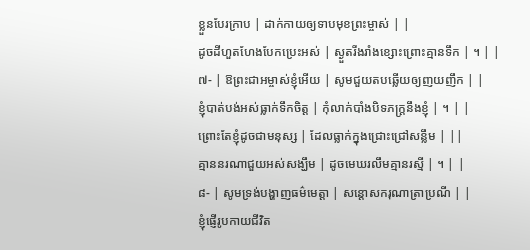ខ្លួនបែរក្រាប | ដាក់កាយឲ្យទាបមុខព្រះម្ចាស់ | |
ដូចដីហួតហែងបែកប្រេះអស់ | ស្ងួតរីងរាំងខ្សោះព្រោះគ្មានទឹក | ។ | |
៧- | ឱព្រះជាអម្ចាស់ខ្ញុំអើយ | សូមជួយតបឆ្លើយឲ្យញយញឹក | |
ខ្ញុំបាត់បង់អស់ធ្លាក់ទឹកចិត្ត | កុំលាក់បាំងបិទភក្ត្រនឹងខ្ញុំ | ។ | |
ព្រោះតែខ្ញុំដូចជាមនុស្ស | ដែលធ្លាក់ក្នុងជ្រោះជ្រៅសន្លឹម | ||
គ្មាននរណាជួយអស់សង្ឃឹម | ដូចមេឃរលឹមគ្មានរស្មី | ។ | |
៨- | សូមទ្រង់បង្ហាញធម៌មេត្តា | សន្តោសករុណាត្រាប្រណី | |
ខ្ញុំផ្ញើរូបកាយជីវិត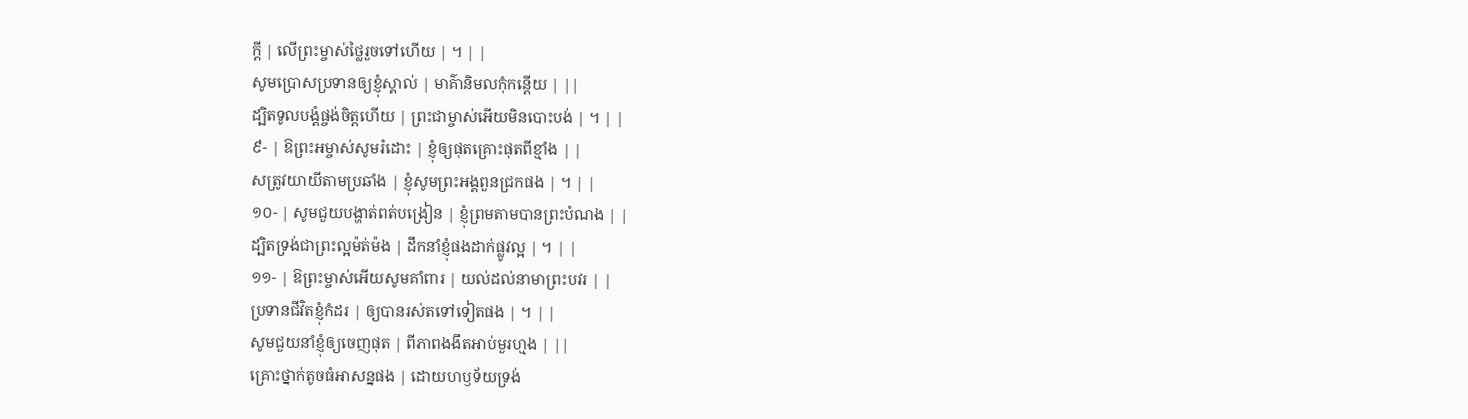ក្តី | លើព្រះម្ចាស់ថ្លៃរួចទៅហើយ | ។ | |
សូមប្រោសប្រទានឲ្យខ្ញុំស្គាល់ | មាគ៌ានិមលកុំកន្តើយ | ||
ដ្បិតទូលបង្គំផ្ចង់ចិត្តហើយ | ព្រះជាម្ចាស់អើយមិនបោះបង់ | ។ | |
៩- | ឱព្រះអម្ចាស់សូមរំដោះ | ខ្ញុំឲ្យផុតគ្រោះផុតពីខ្មាំង | |
សត្រូវយាយីតាមប្រឆាំង | ខ្ញុំសូមព្រះអង្គពួនជ្រកផង | ។ | |
១០- | សូមជួយបង្ហាត់ពត់បង្រៀន | ខ្ញុំព្រមតាមបានព្រះបំណង | |
ដ្បិតទ្រង់ជាព្រះល្អម៉ត់ម៉ង | ដឹកនាំខ្ញុំផងដាក់ផ្លូវល្អ | ។ | |
១១- | ឱព្រះម្ចាស់អើយសូមគាំពារ | យល់ដល់នាមាព្រះបវរ | |
ប្រទានជីវិតខ្ញុំកំដរ | ឲ្យបានរស់តទៅទៀតផង | ។ | |
សូមជួយនាំខ្ញុំឲ្យចេញផុត | ពីភាពងងឹតអាប់មួរហ្មង | ||
គ្រោះថ្នាក់តូចធំអាសន្នផង | ដោយហឫទ័យទ្រង់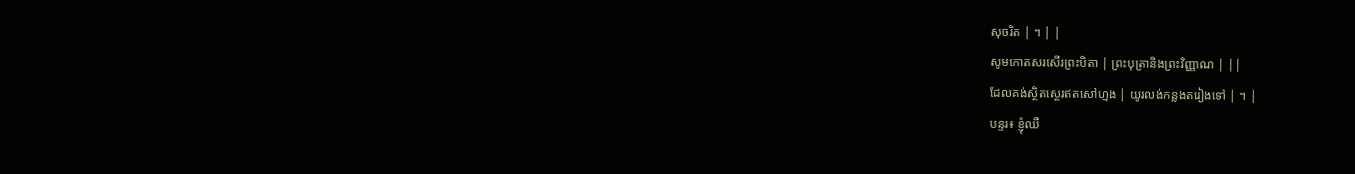សុចរិត | ។ | |
សូមកោតសរសើរព្រះបិតា | ព្រះបុត្រានិងព្រះវិញ្ញាណ | ||
ដែលគង់ស្ថិតស្ថេរឥតសៅហ្មង | យូរលង់កន្លងតរៀងទៅ | ។ |
បន្ទរ៖ ខ្ញុំឈឺ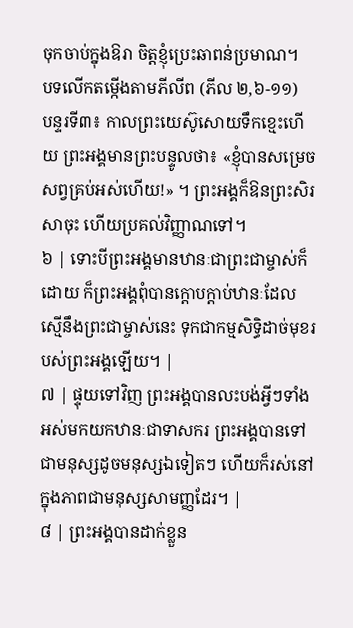ចុកចាប់ក្នុងឱរា ចិត្តខ្ញុំប្រេះឆាពន់ប្រមាណ។
បទលើកតម្កើងតាមភីលីព (ភីល ២,៦-១១)
បន្ទរទី៣៖ កាលព្រះយេស៊ូសោយទឹកខ្មេះហើយ ព្រះអង្គមានព្រះបន្ទូលថា៖ «ខ្ញុំបានសម្រេចសព្វគ្រប់អស់ហើយ!» ។ ព្រះអង្គក៏ឱនព្រះសិរសាចុះ ហើយប្រគល់វិញ្ញាណទៅ។
៦ | ទោះបីព្រះអង្គមានឋានៈជាព្រះជាម្ចាស់ក៏ដោយ ក៏ព្រះអង្គពុំបានក្ដោបក្តាប់ឋានៈដែលស្មើនឹងព្រះជាម្ចាស់នេះ ទុកជាកម្មសិទ្ធិដាច់មុខរបស់ព្រះអង្គឡើយ។ |
៧ | ផ្ទុយទៅវិញ ព្រះអង្គបានលះបង់អ្វីៗទាំងអស់មកយកឋានៈជាទាសករ ព្រះអង្គបានទៅជាមនុស្សដូចមនុស្សឯទៀតៗ ហើយក៏រស់នៅក្នុងភាពជាមនុស្សសាមញ្ញដែរ។ |
៨ | ព្រះអង្គបានដាក់ខ្លួន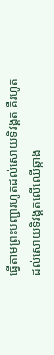ធ្វើតាមព្រះបញ្ជារហូតដល់សោយទិវង្គត គឺរហូតដល់សោយទិវង្គតលើឈើឆ្កាង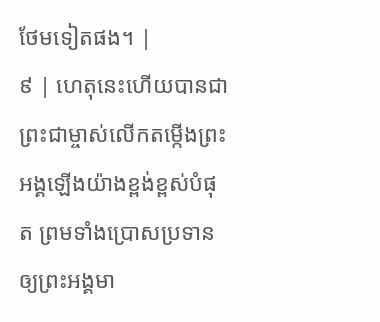ថែមទៀតផង។ |
៩ | ហេតុនេះហើយបានជាព្រះជាម្ចាស់លើកតម្កើងព្រះអង្គឡើងយ៉ាងខ្ពង់ខ្ពស់បំផុត ព្រមទាំងប្រោសប្រទានឲ្យព្រះអង្គមា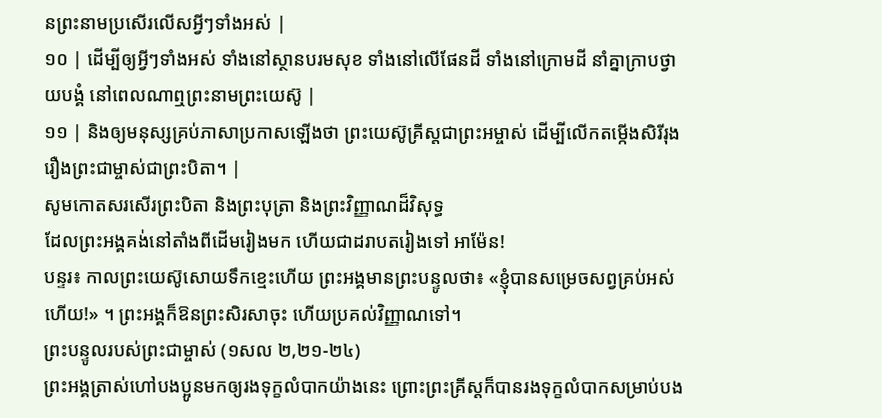នព្រះនាមប្រសើរលើសអ្វីៗទាំងអស់ |
១០ | ដើម្បីឲ្យអ្វីៗទាំងអស់ ទាំងនៅស្ថានបរមសុខ ទាំងនៅលើផែនដី ទាំងនៅក្រោមដី នាំគ្នាក្រាបថ្វាយបង្គំ នៅពេលណាឮព្រះនាមព្រះយេស៊ូ |
១១ | និងឲ្យមនុស្សគ្រប់ភាសាប្រកាសឡើងថា ព្រះយេស៊ូគ្រីស្តជាព្រះអម្ចាស់ ដើម្បីលើកតម្កើងសិរីរុងរឿងព្រះជាម្ចាស់ជាព្រះបិតា។ |
សូមកោតសរសើរព្រះបិតា និងព្រះបុត្រា និងព្រះវិញ្ញាណដ៏វិសុទ្ធ
ដែលព្រះអង្គគង់នៅតាំងពីដើមរៀងមក ហើយជាដរាបតរៀងទៅ អាម៉ែន!
បន្ទរ៖ កាលព្រះយេស៊ូសោយទឹកខ្មេះហើយ ព្រះអង្គមានព្រះបន្ទូលថា៖ «ខ្ញុំបានសម្រេចសព្វគ្រប់អស់ហើយ!» ។ ព្រះអង្គក៏ឱនព្រះសិរសាចុះ ហើយប្រគល់វិញ្ញាណទៅ។
ព្រះបន្ទូលរបស់ព្រះជាម្ចាស់ (១សល ២,២១-២៤)
ព្រះអង្គត្រាស់ហៅបងប្អូនមកឲ្យរងទុក្ខលំបាកយ៉ាងនេះ ព្រោះព្រះគ្រីស្តក៏បានរងទុក្ខលំបាកសម្រាប់បង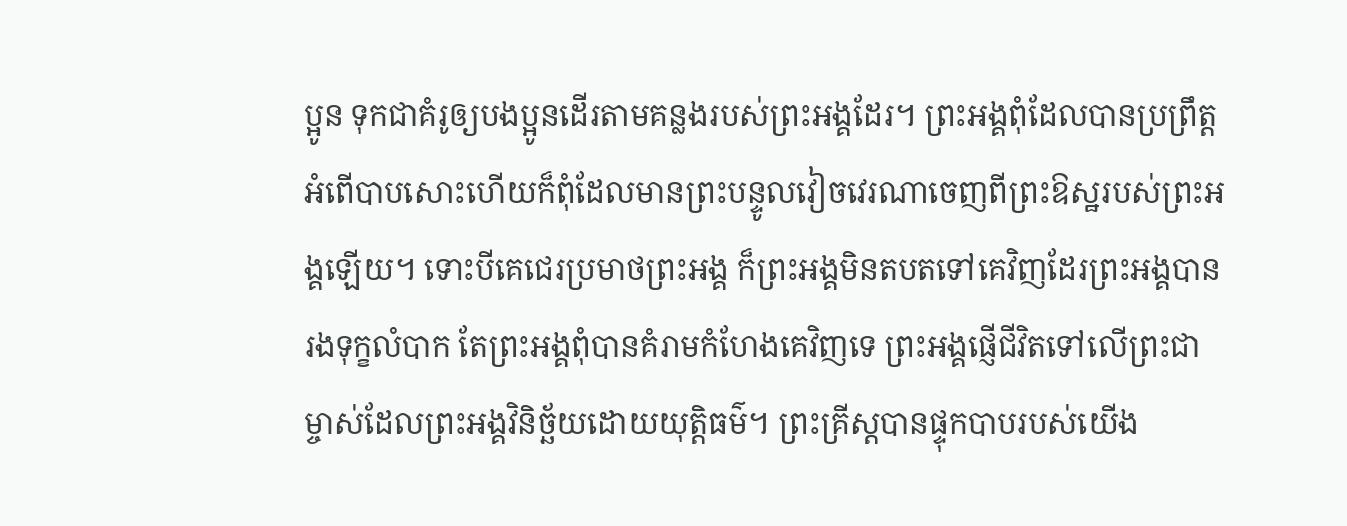ប្អូន ទុកជាគំរូឲ្យបងប្អូនដើរតាមគន្លងរបស់ព្រះអង្គដែរ។ ព្រះអង្គពុំដែលបានប្រព្រឹត្តអំពើបាបសោះហើយក៏ពុំដែលមានព្រះបន្ទូលវៀចវេរណាចេញពីព្រះឱស្ឋរបស់ព្រះអង្គឡើយ។ ទោះបីគេជេរប្រមាថព្រះអង្គ ក៏ព្រះអង្គមិនតបតទៅគេវិញដែរព្រះអង្គបានរងទុក្ខលំបាក តែព្រះអង្គពុំបានគំរាមកំហែងគេវិញទេ ព្រះអង្គផ្ញើជីវិតទៅលើព្រះជាម្ចាស់ដែលព្រះអង្គវិនិច្ឆ័យដោយយុត្តិធម៌។ ព្រះគ្រីស្តបានផ្ទុកបាបរបស់យើង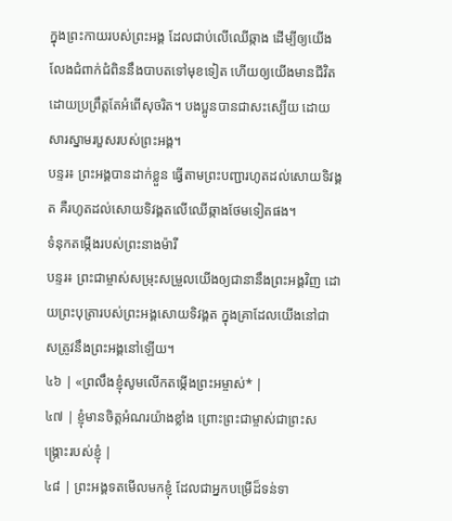ក្នុងព្រះកាយរបស់ព្រះអង្គ ដែលជាប់លើឈើឆ្កាង ដើម្បីឲ្យយើងលែងជំពាក់ជំពិននឹងបាបតទៅមុខទៀត ហើយឲ្យយើងមានជីវិត ដោយប្រព្រឹត្តតែអំពើសុចរិត។ បងប្អូនបានជាសះស្បើយ ដោយសារស្នាមរបួសរបស់ព្រះអង្គ។
បន្ទរ៖ ព្រះអង្គបានដាក់ខ្លួន ធ្វើតាមព្រះបញ្ជារហូតដល់សោយទិវង្គត គឺរហូតដល់សោយទិវង្គតលើឈើឆ្កាងថែមទៀតផង។
ទំនុកតម្កើងរបស់ព្រះនាងម៉ារី
បន្ទរ៖ ព្រះជាម្ចាស់សម្រុះសម្រួលយើងឲ្យជានានឹងព្រះអង្គវិញ ដោយព្រះបុត្រារបស់ព្រះអង្គសោយទិវង្គត ក្នុងគ្រាដែលយើងនៅជាសត្រូវនឹងព្រះអង្គនៅឡើយ។
៤៦ | «ព្រលឹងខ្ញុំសូមលើកតម្កើងព្រះអម្ចាស់* |
៤៧ | ខ្ញុំមានចិត្តអំណរយ៉ាងខ្លាំង ព្រោះព្រះជាម្ចាស់ជាព្រះសង្គ្រោះរបស់ខ្ញុំ |
៤៨ | ព្រះអង្គទតមើលមកខ្ញុំ ដែលជាអ្នកបម្រើដ៏ទន់ទា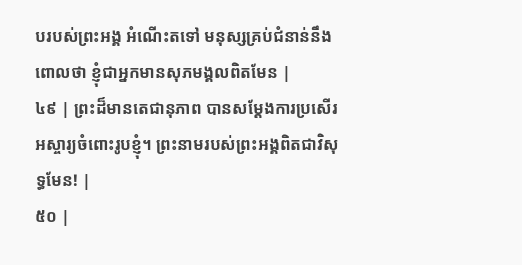បរបស់ព្រះអង្គ អំណើះតទៅ មនុស្សគ្រប់ជំនាន់នឹងពោលថា ខ្ញុំជាអ្នកមានសុភមង្គលពិតមែន |
៤៩ | ព្រះដ៏មានតេជានុភាព បានសម្ដែងការប្រសើរអស្ចារ្យចំពោះរូបខ្ញុំ។ ព្រះនាមរបស់ព្រះអង្គពិតជាវិសុទ្ធមែន! |
៥០ |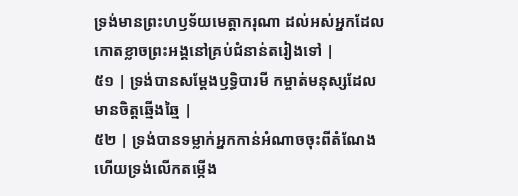ទ្រង់មានព្រះហឫទ័យមេត្តាករុណា ដល់អស់អ្នកដែលកោតខ្លាចព្រះអង្គនៅគ្រប់ជំនាន់តរៀងទៅ |
៥១ | ទ្រង់បានសម្ដែងឫទ្ធិបារមី កម្ចាត់មនុស្សដែលមានចិត្តឆ្មើងឆ្មៃ |
៥២ | ទ្រង់បានទម្លាក់អ្នកកាន់អំណាចចុះពីតំណែង ហើយទ្រង់លើកតម្កើង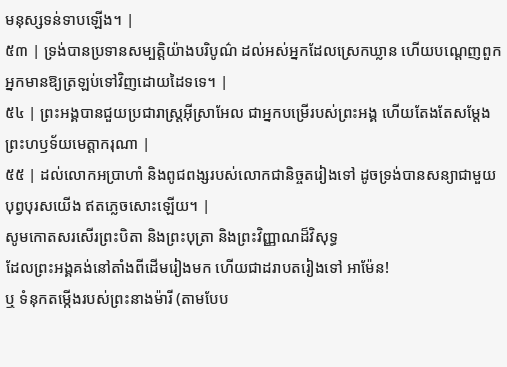មនុស្សទន់ទាបឡើង។ |
៥៣ | ទ្រង់បានប្រទានសម្បត្តិយ៉ាងបរិបូណ៌ ដល់អស់អ្នកដែលស្រេកឃ្លាន ហើយបណ្តេញពួកអ្នកមានឱ្យត្រឡប់ទៅវិញដោយដៃទទេ។ |
៥៤ | ព្រះអង្គបានជួយប្រជារាស្ត្រអ៊ីស្រាអែល ជាអ្នកបម្រើរបស់ព្រះអង្គ ហើយតែងតែសម្ដែងព្រះហឫទ័យមេត្តាករុណា |
៥៥ | ដល់លោកអប្រាហាំ និងពូជពង្សរបស់លោកជានិច្ចតរៀងទៅ ដូចទ្រង់បានសន្យាជាមួយបុព្វបុរសយើង ឥតភ្លេចសោះឡើយ។ |
សូមកោតសរសើរព្រះបិតា និងព្រះបុត្រា និងព្រះវិញ្ញាណដ៏វិសុទ្ធ
ដែលព្រះអង្គគង់នៅតាំងពីដើមរៀងមក ហើយជាដរាបតរៀងទៅ អាម៉ែន!
ឬ ទំនុកតម្កើងរបស់ព្រះនាងម៉ារី (តាមបែប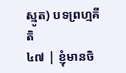ស្មូត) បទព្រហ្មគីតិ
៤៧ | ខ្ញុំមានចិ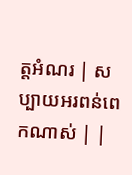ត្តអំណរ | សប្បាយអរពន់ពេកណាស់ | |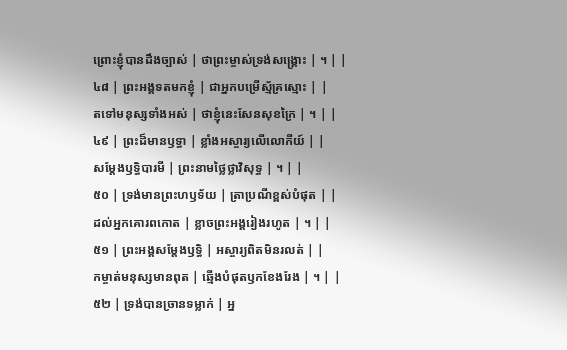ព្រោះខ្ញុំបានដឹងច្បាស់ | ថាព្រះម្ចាស់ទ្រង់សង្គ្រោះ | ។ | |
៤៨ | ព្រះអង្គទតមកខ្ញុំ | ជាអ្នកបម្រើស្ម័គ្រស្មោះ | |
តទៅមនុស្សទាំងអស់ | ថាខ្ញុំនេះសែនសុខក្រៃ | ។ | |
៤៩ | ព្រះដ៏មានឫទ្ធា | ខ្លាំងអស្ចារ្យលើលោកីយ៍ | |
សម្ដែងឫទ្ធិបារមី | ព្រះនាមថ្លៃថ្លាវិសុទ្ធ | ។ | |
៥០ | ទ្រង់មានព្រះហឫទ័យ | ត្រាប្រណីខ្ពស់បំផុត | |
ដល់អ្នកគោរពកោត | ខ្លាចព្រះអង្គរៀងរហូត | ។ | |
៥១ | ព្រះអង្គសម្ដែងឫទ្ធិ | អស្ចារ្យពិតមិនរលត់ | |
កម្ចាត់មនុស្សមានពុត | ឆ្មើងបំផុតឫកខែងរែង | ។ | |
៥២ | ទ្រង់បានច្រានទម្លាក់ | អ្ន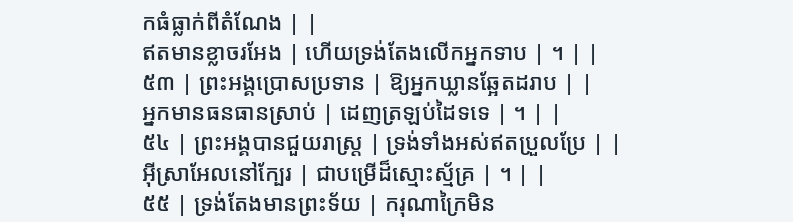កធំធ្លាក់ពីតំណែង | |
ឥតមានខ្លាចរអែង | ហើយទ្រង់តែងលើកអ្នកទាប | ។ | |
៥៣ | ព្រះអង្គប្រោសប្រទាន | ឱ្យអ្នកឃ្លានឆ្អែតដរាប | |
អ្នកមានធនធានស្រាប់ | ដេញត្រឡប់ដៃទទេ | ។ | |
៥៤ | ព្រះអង្គបានជួយរាស្ត្រ | ទ្រង់ទាំងអស់ឥតប្រួលប្រែ | |
អ៊ីស្រាអែលនៅក្បែរ | ជាបម្រើដ៏ស្មោះស្ម័គ្រ | ។ | |
៥៥ | ទ្រង់តែងមានព្រះទ័យ | ករុណាក្រៃមិន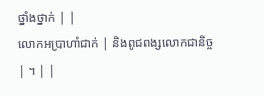ថ្នាំងថ្នាក់ | |
លោកអប្រាហាំជាក់ | និងពូជពង្សលោកជានិច្ច | ។ | |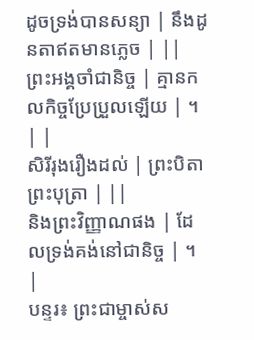ដូចទ្រង់បានសន្យា | នឹងដូនតាឥតមានភ្លេច | ||
ព្រះអង្គចាំជានិច្ច | គ្មានកលកិច្ចប្រែប្រួលឡើយ | ។ | |
សិរីរុងរឿងដល់ | ព្រះបិតាព្រះបុត្រា | ||
និងព្រះវិញ្ញាណផង | ដែលទ្រង់គង់នៅជានិច្ច | ។ |
បន្ទរ៖ ព្រះជាម្ចាស់ស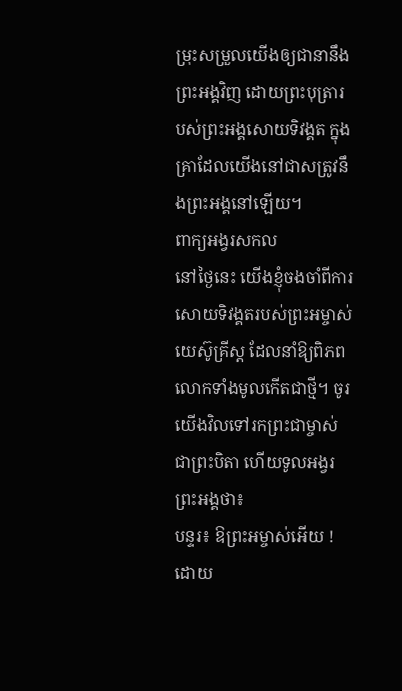ម្រុះសម្រួលយើងឲ្យជានានឹងព្រះអង្គវិញ ដោយព្រះបុត្រារបស់ព្រះអង្គសោយទិវង្គត ក្នុងគ្រាដែលយើងនៅជាសត្រូវនឹងព្រះអង្គនៅឡើយ។
ពាក្យអង្វរសកល
នៅថ្ងៃនេះ យើងខ្ញុំចងចាំពីការសោយទិវង្គតរបស់ព្រះអម្ចាស់យេស៊ូគ្រីស្ត ដែលនាំឱ្យពិភពលោកទាំងមូលកើតជាថ្មី។ ចូរយើងវិលទៅរកព្រះជាម្ចាស់ជាព្រះបិតា ហើយទូលអង្វរព្រះអង្គថា៖
បន្ទរ៖ ឱព្រះអម្ចាស់អើយ ! ដោយ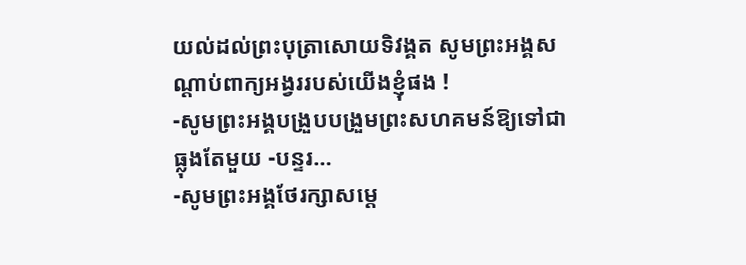យល់ដល់ព្រះបុត្រាសោយទិវង្គត សូមព្រះអង្គសណ្តាប់ពាក្យអង្វររបស់យើងខ្ញុំផង !
-សូមព្រះអង្គបង្រួបបង្រួមព្រះសហគមន៍ឱ្យទៅជាធ្លុងតែមួយ -បន្ទរ…
-សូមព្រះអង្គថែរក្សាសម្តេ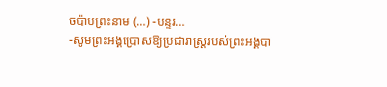ចប៉ាបព្រះនាម (…) -បន្ទរ…
-សូមព្រះអង្គប្រោសឱ្យប្រជារាស្រ្តរបស់ព្រះអង្គបា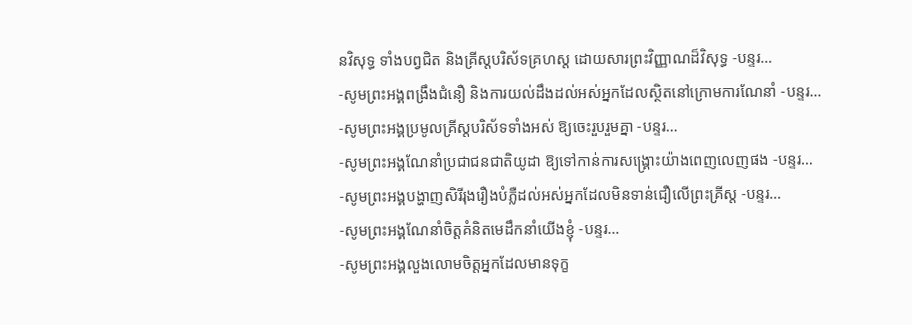នវិសុទ្ធ ទាំងបព្វជិត និងគ្រីស្តបរិស័ទគ្រហស្ត ដោយសារព្រះវិញ្ញាណដ៏វិសុទ្ធ -បន្ទរ…
-សូមព្រះអង្គពង្រឹងជំនឿ និងការយល់ដឹងដល់អស់អ្នកដែលស្ថិតនៅក្រោមការណែនាំ -បន្ទរ…
-សូមព្រះអង្គប្រមូលគ្រីស្តបរិស័ទទាំងអស់ ឱ្យចេះរួបរួមគ្នា -បន្ទរ…
-សូមព្រះអង្គណែនាំប្រជាជនជាតិយូដា ឱ្យទៅកាន់ការសង្រ្គោះយ៉ាងពេញលេញផង -បន្ទរ…
-សូមព្រះអង្គបង្ហាញសិរីរុងរឿងបំភ្លឺដល់អស់អ្នកដែលមិនទាន់ជឿលើព្រះគ្រីស្ត -បន្ទរ…
-សូមព្រះអង្គណែនាំចិត្តគំនិតមេដឹកនាំយើងខ្ញុំ -បន្ទរ…
-សូមព្រះអង្គលួងលោមចិត្តអ្នកដែលមានទុក្ខ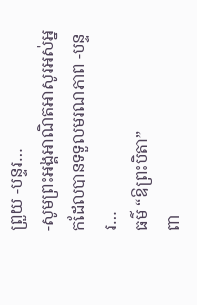ព្រួយ -បន្ទរ…
-សូមព្រះអង្គអាណិតអាសូរអស់អ្នកដែលបានទទួលមរណភាព -បន្ទរ…
ធម៌ “ឱព្រះបិតា”
ពា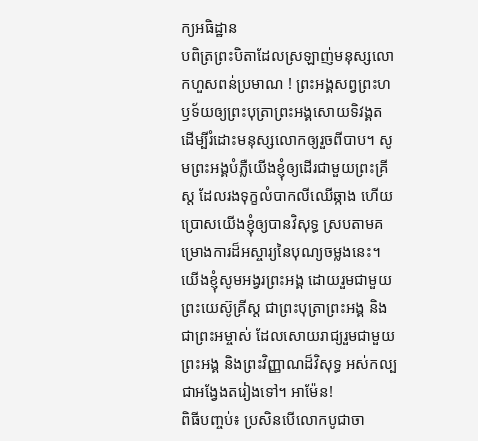ក្យអធិដ្ឋាន
បពិត្រព្រះបិតាដែលស្រឡាញ់មនុស្សលោកហួសពន់ប្រមាណ ! ព្រះអង្គសព្វព្រះហឫទ័យឲ្យព្រះបុត្រាព្រះអង្គសោយទិវង្គត ដើម្បីរំដោះមនុស្សលោកឲ្យរួចពីបាប។ សូមព្រះអង្គបំភ្លឺយើងខ្ញុំឲ្យដើរជាមួយព្រះគ្រីស្ត ដែលរងទុក្ខលំបាកលីឈើឆ្កាង ហើយប្រោសយើងខ្ញុំឲ្យបានវិសុទ្ធ ស្របតាមគម្រោងការដ៏អស្ចារ្យនៃបុណ្យចម្លងនេះ។ យើងខ្ញុំសូមអង្វរព្រះអង្គ ដោយរួមជាមួយព្រះយេស៊ូគ្រីស្ត ជាព្រះបុត្រាព្រះអង្គ និងជាព្រះអម្ចាស់ ដែលសោយរាជ្យរួមជាមួយព្រះអង្គ និងព្រះវិញ្ញាណដ៏វិសុទ្ធ អស់កល្បជាអង្វែងតរៀងទៅ។ អាម៉ែន!
ពិធីបញ្ចប់៖ ប្រសិនបើលោកបូជាចា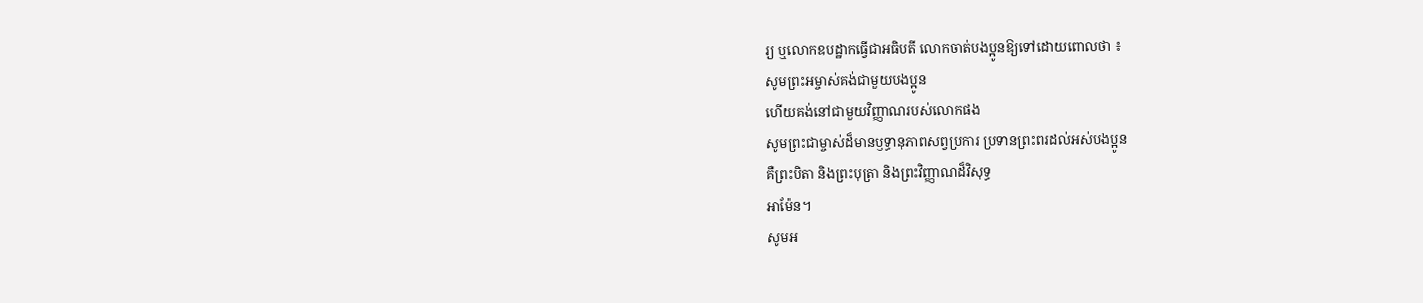រ្យ ឬលោកឧបដ្ឋាកធ្វើជាអធិបតី លោកចាត់បងប្អូនឱ្យទៅដោយពោលថា ៖
សូមព្រះអម្ចាស់គង់ជាមួយបងប្អូន
ហើយគង់នៅជាមួយវិញ្ញាណរបស់លោកផង
សូមព្រះជាម្ចាស់ដ៏មានឫទ្ធានុភាពសព្វប្រការ ប្រទានព្រះពរដល់អស់បងប្អូន
គឺព្រះបិតា និងព្រះបុត្រា និងព្រះវិញ្ញាណដ៏វិសុទ្ធ
អាម៉ែន។
សូមអ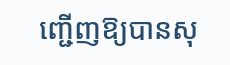ញ្ជើញឱ្យបានសុ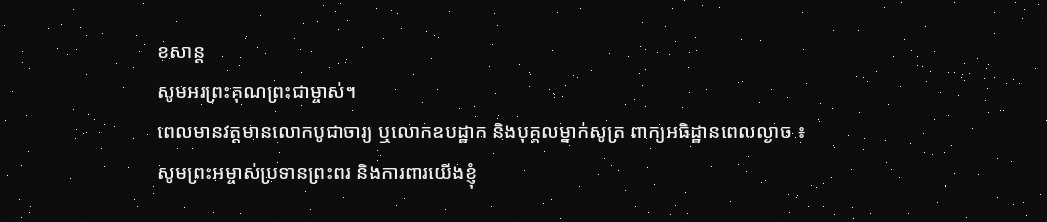ខសាន្ត
សូមអរព្រះគុណព្រះជាម្ចាស់។
ពេលមានវត្តមានលោកបូជាចារ្យ ឬលោកឧបដ្ឋាក និងបុគ្គលម្នាក់សូត្រ ពាក្យអធិដ្ឋានពេលល្ងាច ៖
សូមព្រះអម្ចាស់ប្រទានព្រះពរ និងការពារយើងខ្ញុំ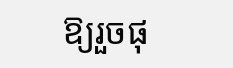ឱ្យរួចផុ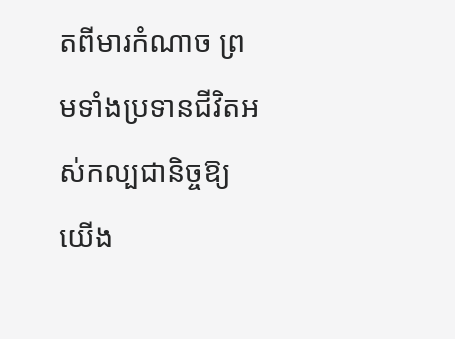តពីមារកំណាច ព្រមទាំងប្រទានជីវិតអស់កល្បជានិច្ចឱ្យយើង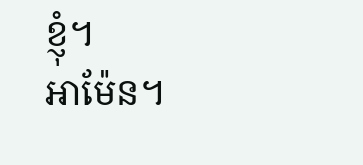ខ្ញុំ។
អាម៉ែន។